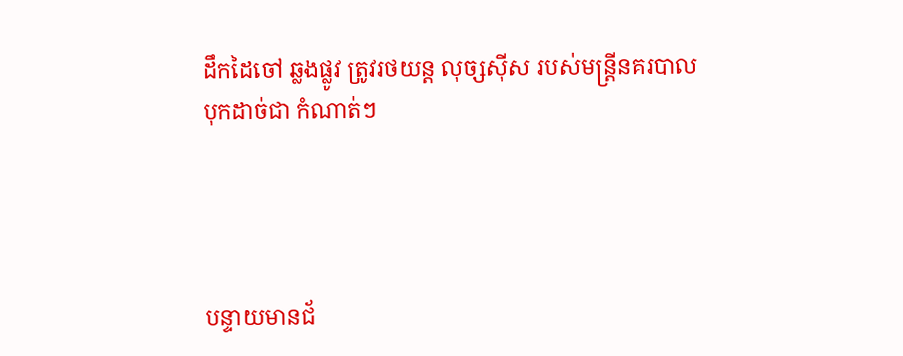ដឹកដៃចៅ ឆ្លងផ្លូវ ត្រូវរថយន្ត លុច្សស៊ីស របស់មន្ត្រីនគរបាល បុកដាច់ជា កំណាត់ៗ




បន្ទាយមានជ័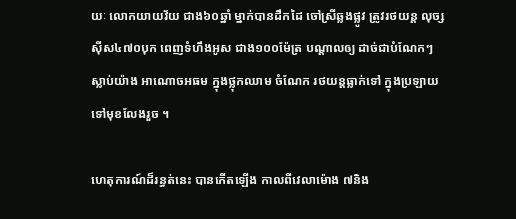យៈ លោកយាយវ័យ ជាង៦០ឆ្នាំ ម្នាក់បានដឹកដៃ ចៅស្រីឆ្លងផ្លូវ ត្រូវរថយន្ត លុច្សស៊ីស៤៧០បុក ពេញទំហឹងអូស ជាង១០០ម៉ែត្រ បណ្តាលឲ្យ ដាច់ជាបំណែកៗ ស្លាប់យ៉ាង អាណោចអធម ក្នុងថ្លុកឈាម ចំណែក រថយន្តធ្លាក់ទៅ ក្នុងប្រឡាយ ទៅមុខលែងរួច ។

ហេតុការណ៍ដ៏រន្ធត់នេះ បានកើតឡើង កាលពីវេលាម៉ោង ៧និង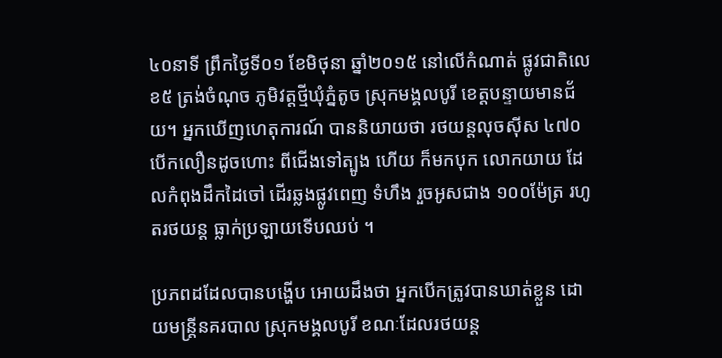៤០នាទី ព្រឹកថ្ងៃទី០១ ខែមិថុនា ឆ្នាំ២០១៥ នៅលើកំណាត់ ផ្លូវជាតិលេខ៥ ត្រង់ចំណុច ភូមិវត្តថ្មីឃុំភ្នំតូច ស្រុកមង្គលបូរី ខេត្តបន្ទាយមានជ័យ។ អ្នកឃើញហេតុការណ៍ បាននិយាយថា រថយន្តលុចស៊ីស ៤៧០ បើកលឿនដូចហោះ ពីជើងទៅត្បូង ហើយ ក៏មកបុក លោកយាយ ដែលកំពុងដឹកដៃចៅ ដើរឆ្លងផ្លូវពេញ ទំហឹង រួចអូសជាង ១០០ម៉ែត្រ រហូតរថយន្ត ធ្លាក់ប្រឡាយទើបឈប់ ។

ប្រភពដដែលបានបង្ហើប អោយដឹងថា អ្នកបើកត្រូវបានឃាត់ខ្លួន ដោយមន្ត្រីនគរបាល ស្រុកមង្គលបូរី ខណៈដែលរថយន្ត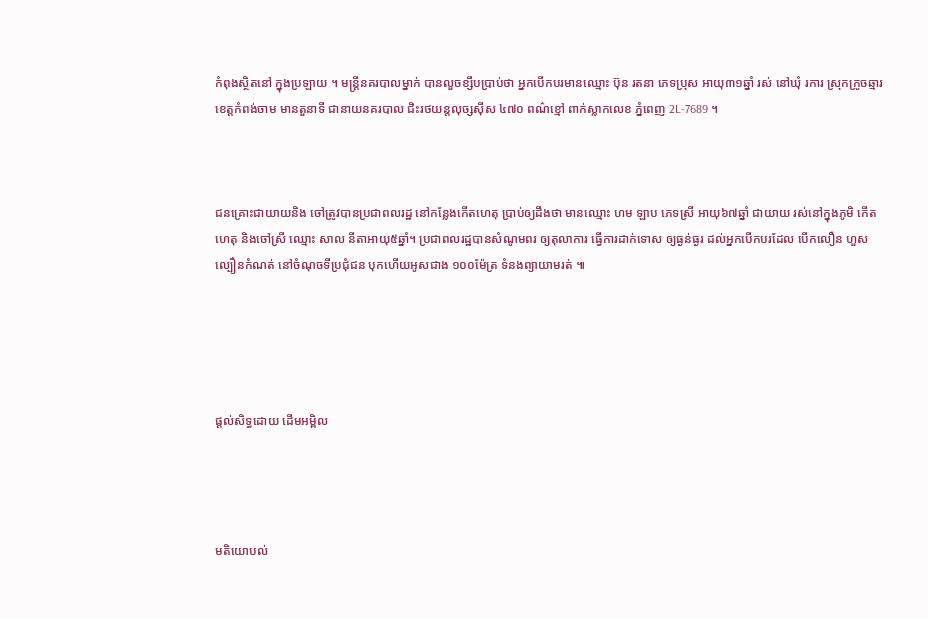កំពុងស្ថិតនៅ ក្នុងប្រឡាយ ។ មន្ត្រីនគរបាលម្នាក់ បានលួចខ្សឹបប្រាប់ថា អ្នកបើកបរមានឈ្មោះ ប៊ុន រតនា ភេទប្រុស អាយុ៣១ឆ្នាំ រស់ នៅឃុំ រការ ស្រុកក្រូចឆ្មារ ខេត្តកំពង់ចាម មានតួនាទី ជានាយនគរបាល ជិះរថយន្តលុច្សស៊ីស ៤៧០ ពណ៌ខ្មៅ ពាក់ស្លាកលេខ ភ្នំពេញ 2L-7689 ។



ជនគ្រោះជាយាយនិង ចៅត្រូវបានប្រជាពលរដ្ឋ នៅកន្លែងកើតហេតុ ប្រាប់ឲ្យដឹងថា មានឈ្មោះ ហម ឡាប ភេទស្រី អាយុ៦៧ឆ្នាំ ជាយាយ រស់នៅក្នុងភូមិ កើតហេតុ និងចៅស្រី ឈ្មោះ សាល នីតាអាយុ៥ឆ្នាំ។ ប្រជាពលរដ្ឋបានសំណូមពរ ឲ្យតុលាការ ធ្វើការដាក់ទោស ឲ្យធ្ងន់ធ្ងរ ដល់អ្នកបើកបរដែល បើកលឿន ហួសល្បឿនកំណត់ នៅចំណុចទីប្រជុំជន បុកហើយអូសជាង ១០០ម៉ែត្រ ទំនងព្យាយាមរត់ ៕





ផ្តល់សិទ្ធដោយ ដើមអម្ពិល




មតិយោបល់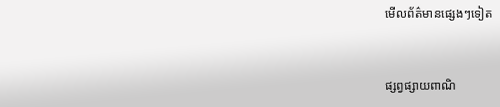មើលព័ត៌មានផ្សេងៗទៀត


ផ្សព្វផ្សាយពាណិ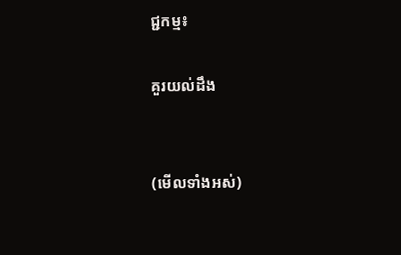ជ្ជកម្ម៖

គួរយល់ដឹង


(មើលទាំងអស់)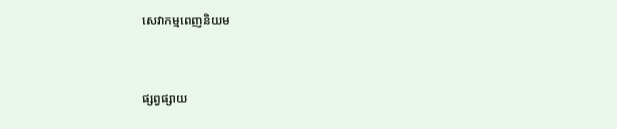សេវាកម្មពេញនិយម



ផ្សព្វផ្សាយ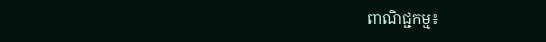ពាណិជ្ជកម្ម៖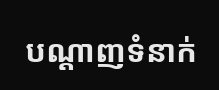បណ្តាញទំនាក់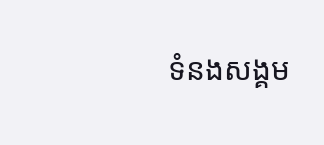ទំនងសង្គម